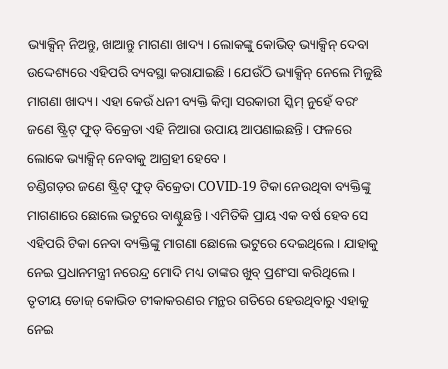ଭ୍ୟାକ୍ସିନ୍ ନିଅନ୍ତୁ, ଖାଆନ୍ତୁ ମାଗଣା ଖାଦ୍ୟ । ଲୋକଙ୍କୁ କୋଭିଡ୍ ଭ୍ୟାକ୍ସିନ୍ ଦେବା ଉଦ୍ଦେଶ୍ୟରେ ଏହିପରି ବ୍ୟବସ୍ଥା କରାଯାଇଛି । ଯେଉଁଠି ଭ୍ୟାକ୍ସିନ୍ ନେଲେ ମିଳୁଛି ମାଗଣା ଖାଦ୍ୟ । ଏହା କେଉଁ ଧନୀ ବ୍ୟକ୍ତି କିମ୍ୱା ସରକାରୀ ସ୍କିମ୍ ନୁହେଁ ବରଂ ଜଣେ ଷ୍ଟ୍ରିଟ୍ ଫୁଡ୍ ବିକ୍ରେତା ଏହି ନିଆରା ଉପାୟ ଆପଣାଇଛନ୍ତି । ଫଳରେ ଲୋକେ ଭ୍ୟାକ୍ସିନ୍ ନେବାକୁ ଆଗ୍ରହୀ ହେବେ ।
ଚଣ୍ଡିଗଡ଼ର ଜଣେ ଷ୍ଟ୍ରିଟ୍ ଫୁଡ୍ ବିକ୍ରେତା COVID-19 ଟିକା ନେଉଥିବା ବ୍ୟକ୍ତିଙ୍କୁ ମାଗଣାରେ ଛୋଲେ ଭଟୁରେ ବାଣ୍ଟୁଛନ୍ତି । ଏମିତିକି ପ୍ରାୟ ଏକ ବର୍ଷ ହେବ ସେ ଏହିପରି ଟିକା ନେବା ବ୍ୟକ୍ତିଙ୍କୁ ମାଗଣା ଛୋଲେ ଭଟୁରେ ଦେଇଥିଲେ । ଯାହାକୁ ନେଇ ପ୍ରଧାନମନ୍ତ୍ରୀ ନରେନ୍ଦ୍ର ମୋଦି ମଧ୍ୟ ତାଙ୍କର ଖୁବ୍ ପ୍ରଶଂସା କରିଥିଲେ ।
ତୃତୀୟ ଡୋଜ୍ କୋଭିଡ ଟୀକାକରଣର ମନ୍ଥର ଗତିରେ ହେଉଥିବାରୁ ଏହାକୁ ନେଇ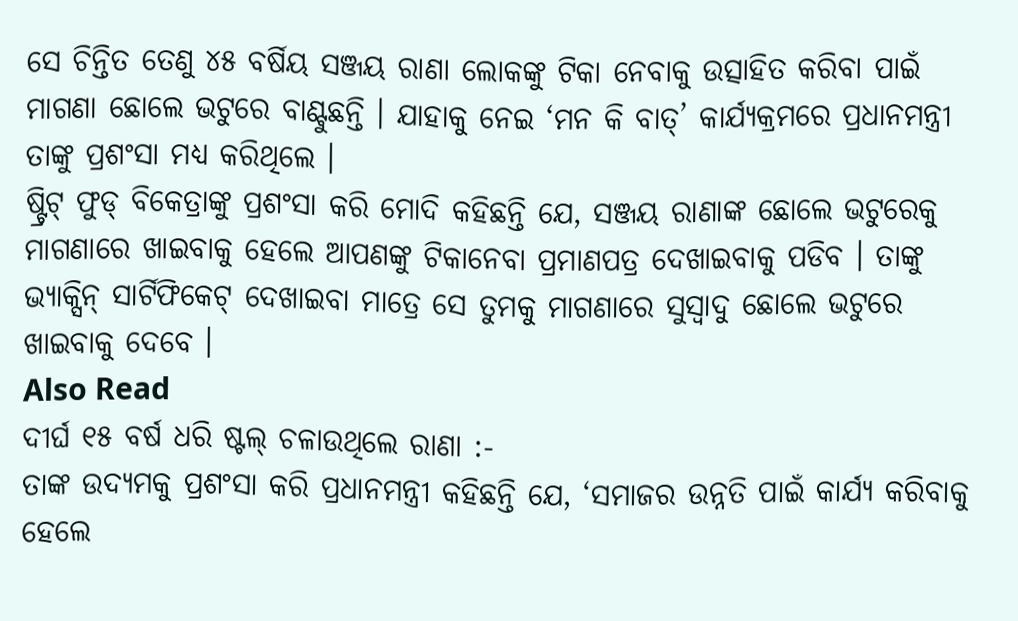ସେ ଚିନ୍ତିତ ତେଣୁ ୪୫ ବର୍ଷିୟ ସଞ୍ଜୟ ରାଣା ଲୋକଙ୍କୁ ଟିକା ନେବାକୁ ଉତ୍ସାହିତ କରିବା ପାଇଁ ମାଗଣା ଛୋଲେ ଭଟୁରେ ବାଣ୍ଟୁଛନ୍ତି । ଯାହାକୁ ନେଇ ‘ମନ କି ବାତ୍’ କାର୍ଯ୍ୟକ୍ରମରେ ପ୍ରଧାନମନ୍ତ୍ରୀ ତାଙ୍କୁ ପ୍ରଶଂସା ମଧ୍ୟ କରିଥିଲେ ।
ଷ୍ଟ୍ରିଟ୍ ଫୁଡ୍ ବିକେତ୍ରାଙ୍କୁ ପ୍ରଶଂସା କରି ମୋଦି କହିଛନ୍ତି ଯେ, ସଞ୍ଜୟ ରାଣାଙ୍କ ଛୋଲେ ଭଟୁରେକୁ ମାଗଣାରେ ଖାଇବାକୁ ହେଲେ ଆପଣଙ୍କୁ ଟିକାନେବା ପ୍ରମାଣପତ୍ର ଦେଖାଇବାକୁ ପଡିବ । ତାଙ୍କୁ ଭ୍ୟାକ୍ସିନ୍ ସାର୍ଟିଫିକେଟ୍ ଦେଖାଇବା ମାତ୍ରେ ସେ ତୁମକୁ ମାଗଣାରେ ସୁସ୍ୱାଦୁ ଛୋଲେ ଭଟୁରେ ଖାଇବାକୁ ଦେବେ ।
Also Read
ଦୀର୍ଘ ୧୫ ବର୍ଷ ଧରି ଷ୍ଟଲ୍ ଚଳାଉଥିଲେ ରାଣା :-
ତାଙ୍କ ଉଦ୍ୟମକୁ ପ୍ରଶଂସା କରି ପ୍ରଧାନମନ୍ତ୍ରୀ କହିଛନ୍ତି ଯେ, ‘ସମାଜର ଉନ୍ନତି ପାଇଁ କାର୍ଯ୍ୟ କରିବାକୁ ହେଲେ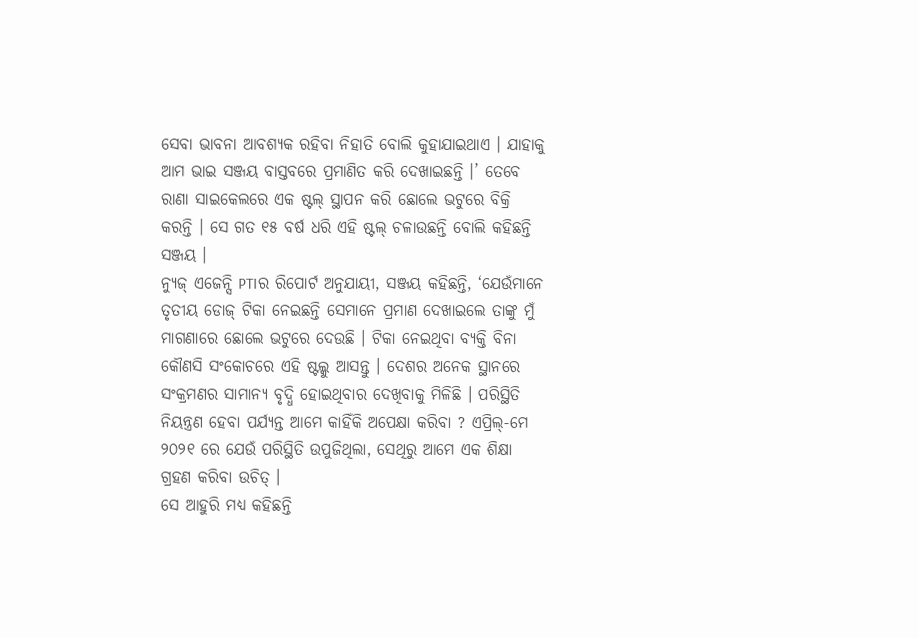ସେବା ଭାବନା ଆବଶ୍ୟକ ରହିବା ନିହାତି ବୋଲି କୁହାଯାଇଥାଏ । ଯାହାକୁ ଆମ ଭାଇ ସଞ୍ଜୟ ବାସ୍ତବରେ ପ୍ରମାଣିତ କରି ଦେଖାଇଛନ୍ତି ।’ ତେବେ ରାଣା ସାଇକେଲରେ ଏକ ଷ୍ଟଲ୍ ସ୍ଥାପନ କରି ଛୋଲେ ଭଟୁରେ ବିକ୍ରି କରନ୍ତି । ସେ ଗତ ୧୫ ବର୍ଷ ଧରି ଏହି ଷ୍ଟଲ୍ ଚଳାଉଛନ୍ତି ବୋଲି କହିଛନ୍ତି ସଞ୍ଜୟ ।
ନ୍ୟୁଜ୍ ଏଜେନ୍ସି PTIର ରିପୋର୍ଟ ଅନୁଯାୟୀ, ସଞ୍ଜୟ କହିଛନ୍ତି, ‘ଯେଉଁମାନେ ତୃତୀୟ ଡୋଜ୍ ଟିକା ନେଇଛନ୍ତି ସେମାନେ ପ୍ରମାଣ ଦେଖାଇଲେ ତାଙ୍କୁ ମୁଁ ମାଗଣାରେ ଛୋଲେ ଭଟୁରେ ଦେଉଛି । ଟିକା ନେଇଥିବା ବ୍ୟକ୍ତି ବିନା କୌଣସି ସଂକୋଚରେ ଏହି ଷ୍ଟଲ୍କୁ ଆସନ୍ତୁ । ଦେଶର ଅନେକ ସ୍ଥାନରେ ସଂକ୍ରମଣର ସାମାନ୍ୟ ବୃଦ୍ଧି ହୋଇଥିବାର ଦେଖିବାକୁ ମିଳିଛି । ପରିସ୍ଥିତି ନିୟନ୍ତ୍ରଣ ହେବା ପର୍ଯ୍ୟନ୍ତ ଆମେ କାହିଁକି ଅପେକ୍ଷା କରିବା ? ଏପ୍ରିଲ୍-ମେ ୨୦୨୧ ରେ ଯେଉଁ ପରିସ୍ଥିତି ଉପୁଜିଥିଲା, ସେଥିରୁ ଆମେ ଏକ ଶିକ୍ଷା ଗ୍ରହଣ କରିବା ଉଚିତ୍ ।
ସେ ଆହୁରି ମଧ୍ୟ କହିଛନ୍ତି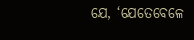ଯେ, ‘ଯେତେବେଳେ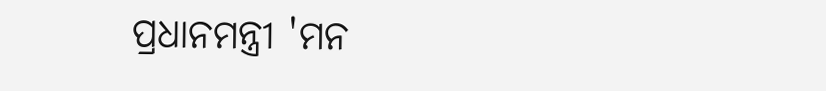ପ୍ରଧାନମନ୍ତ୍ରୀ 'ମନ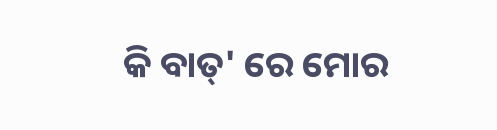କି ବାତ୍' ରେ ମୋର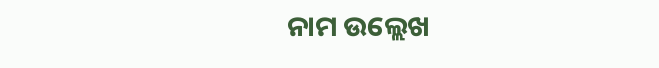ନାମ ଉଲ୍ଲେଖ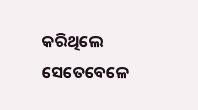କରିଥିଲେ ସେତେବେଳେ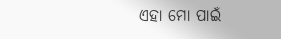ଏହା ମୋ ପାଇଁ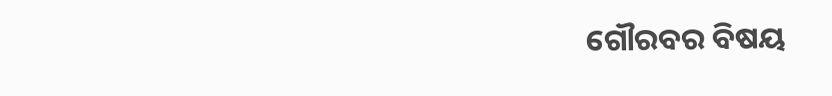ଗୌରବର ବିଷୟ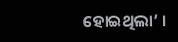ହୋଇଥିଲା’ ।